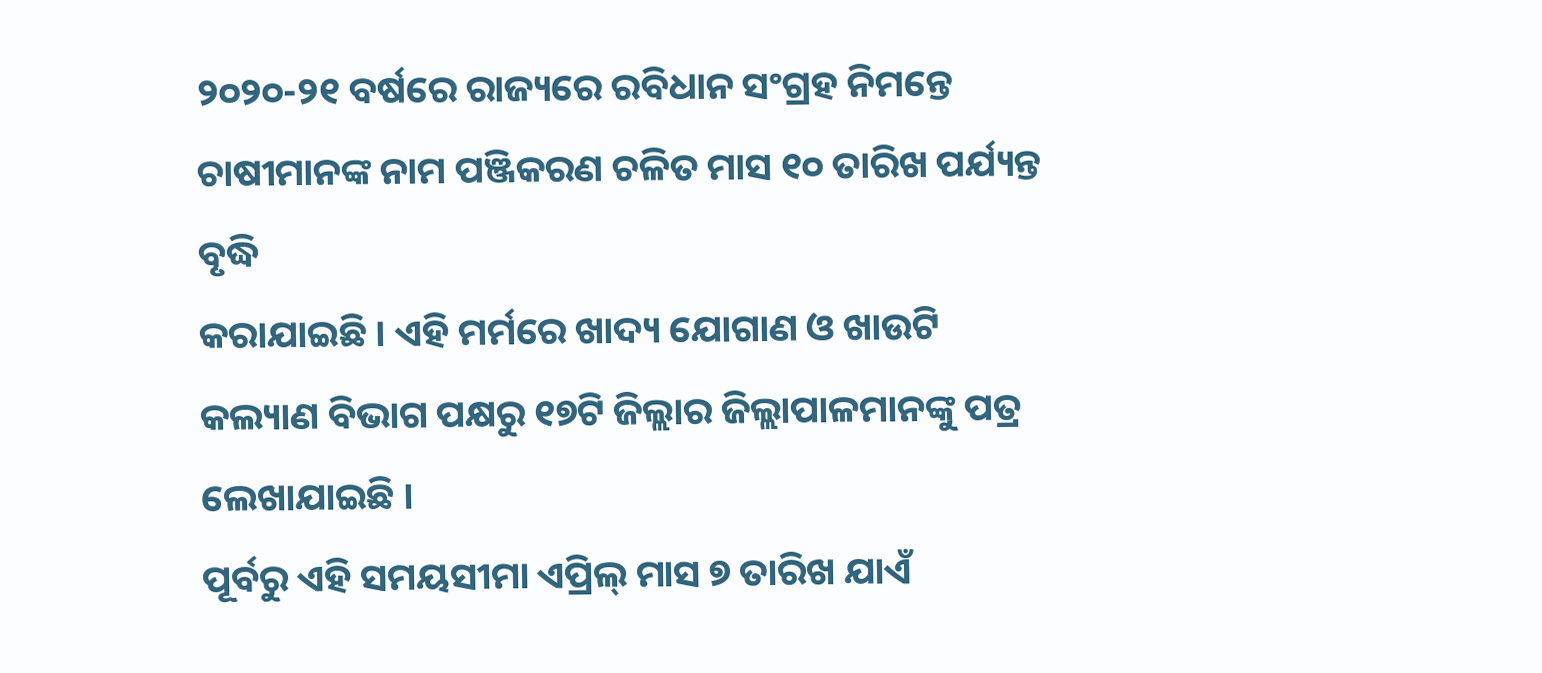୨୦୨୦-୨୧ ବର୍ଷରେ ରାଜ୍ୟରେ ରବିଧାନ ସଂଗ୍ରହ ନିମନ୍ତେ ଚାଷୀମାନଙ୍କ ନାମ ପଞ୍ଜିକରଣ ଚଳିତ ମାସ ୧୦ ତାରିଖ ପର୍ଯ୍ୟନ୍ତ ବୃଦ୍ଧି
କରାଯାଇଛି । ଏହି ମର୍ମରେ ଖାଦ୍ୟ ଯୋଗାଣ ଓ ଖାଉଟି କଲ୍ୟାଣ ବିଭାଗ ପକ୍ଷରୁ ୧୭ଟି ଜିଲ୍ଲାର ଜିଲ୍ଲାପାଳମାନଙ୍କୁ ପତ୍ର ଲେଖାଯାଇଛି ।
ପୂର୍ବରୁ ଏହି ସମୟସୀମା ଏପ୍ରିଲ୍ ମାସ ୭ ତାରିଖ ଯାଏଁ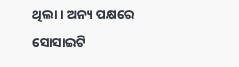ଥିଲା । ଅନ୍ୟ ପକ୍ଷରେ ସୋସାଇଟି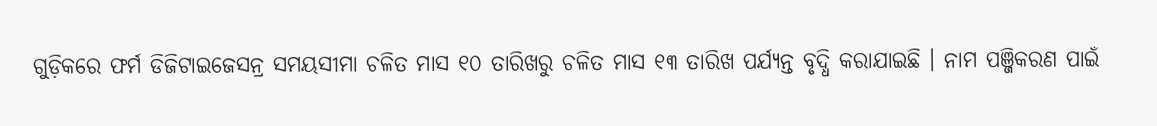ଗୁଡ଼ିକରେ ଫର୍ମ ଡିଜିଟାଇଜେସନ୍ର ସମୟସୀମା ଚଳିତ ମାସ ୧୦ ତାରିଖରୁ ଚଳିତ ମାସ ୧୩ ତାରିଖ ପର୍ଯ୍ୟନ୍ତ ବୃଦ୍ଧି କରାଯାଇଛି । ନାମ ପଞ୍ଜିକରଣ ପାଇଁ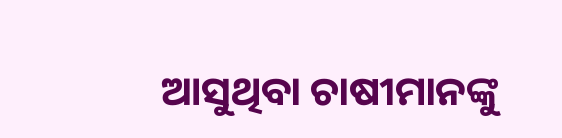ଆସୁଥିବା ଚାଷୀମାନଙ୍କୁ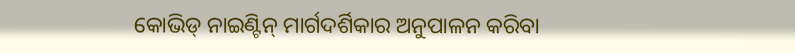କୋଭିଡ୍ ନାଇଣ୍ଟିନ୍ ମାର୍ଗଦର୍ଶିକାର ଅନୁପାଳନ କରିବା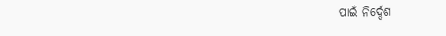ପାଇଁ ନିର୍ଦ୍ଦେଶ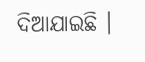ଦିଆଯାଇଛି ।